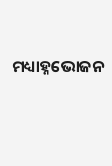ମଧ୍ୟାହ୍ନଭୋଜନ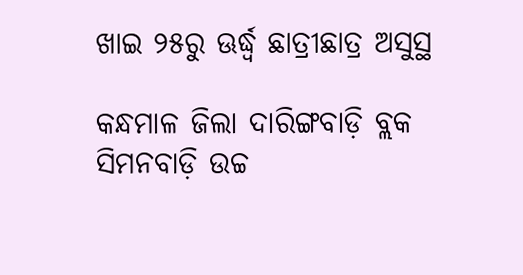ଖାଇ ୨୫ରୁ ଊର୍ଦ୍ଧ୍ୱ ଛାତ୍ରୀଛାତ୍ର ଅସୁସ୍ଥ

କନ୍ଧମାଳ ଜିଲା ଦାରିଙ୍ଗବାଡ଼ି ବ୍ଲକ ସିମନବାଡ଼ି ଉଚ୍ଚ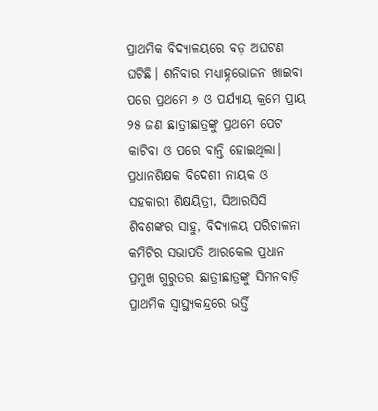ପ୍ରାଥମିକ ବିଦ୍ୟାଳୟରେ ବଡ଼ ଅଘଟଣ ଘଟିଛି। ଶନିବାର ମଧ୍ୟାହ୍ନଭୋଜନ ଖାଇବା ପରେ ପ୍ରଥମେ ୬ ଓ ପର୍ଯ୍ୟାୟ କ୍ରମେ ପ୍ରାୟ ୨୫ ଜଣ ଛାତ୍ରୀଛାତ୍ରଙ୍କୁ ପ୍ରଥମେ ପେଟ କାଟିବା ଓ ପରେ ବାନ୍ତି ହୋଇଥିଲା। ପ୍ରଧାନଶିକ୍ଷକ ବିଦେଶୀ ନାୟକ ଓ ସହକାରୀ ଶିକ୍ଷୟିତ୍ରୀ, ସିଆରସିସି ଶିବଶଙ୍କର ସାହୁ, ବିଦ୍ୟାଳୟ ପରିଚାଳନା କମିଟିର ସଭାପତି ଆରକେଲ ପ୍ରଧାନ ପ୍ରମୁଖ ଗୁରୁତର ଛାତ୍ରୀଛାତ୍ରଙ୍କୁ ସିମନବାଡ଼ି ପ୍ରାଥମିକ ସ୍ବାସ୍ଥ୍ୟକନ୍ଦ୍ରରେ ଭର୍ତ୍ତି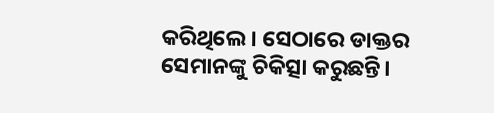କରିଥିଲେ। ସେଠାରେ ଡାକ୍ତର ସେମାନଙ୍କୁ ଚିକିତ୍ସା କରୁଛନ୍ତି।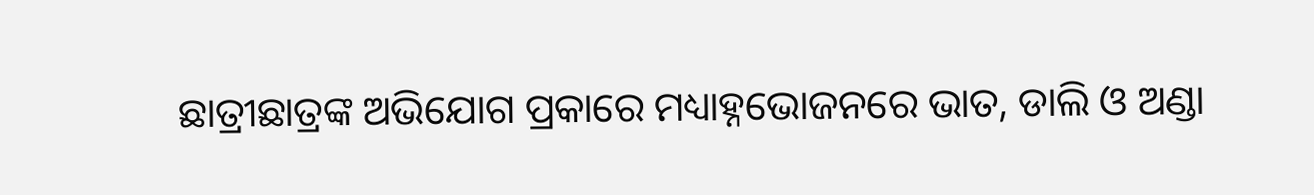ଛାତ୍ରୀଛାତ୍ରଙ୍କ ଅଭିଯୋଗ ପ୍ରକାରେ ମଧ୍ୟାହ୍ନଭୋଜନରେ ଭାତ, ଡାଲି ଓ ଅଣ୍ଡା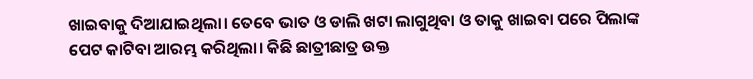ଖାଇବାକୁ ଦିଆଯାଇଥିଲା। ତେବେ ଭାତ ଓ ଡାଲି ଖଟା ଲାଗୁଥିବା ଓ ତାକୁ ଖାଇବା ପରେ ପିଲାଙ୍କ ପେଟ କାଟିବା ଆରମ୍ଭ କରିଥିଲା। କିଛି ଛାତ୍ରୀଛାତ୍ର ଉକ୍ତ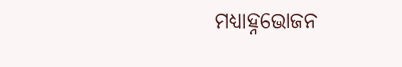ମଧ୍ୟାହ୍ନଭୋଜନ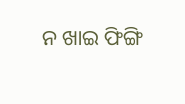ନ ଖାଇ ଫିଙ୍ଗି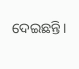ଦେଇଛନ୍ତି।